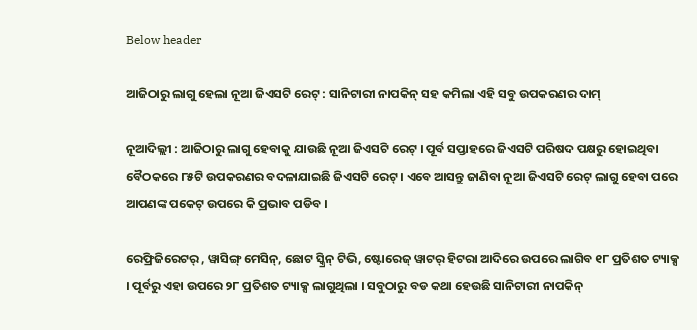Below header

ଆଜିଠାରୁ ଲାଗୁ ହେଲା ନୂଆ ଜିଏସଟି ରେଟ୍ : ସାନିଟାରୀ ନାପକିନ୍ ସହ କମିଲା ଏହି ସବୁ ଉପକରଣର ଦାମ୍

ନୂଆଦିଲ୍ଲୀ : ଆଜିଠାରୁ ଲାଗୁ ହେବାକୁ ଯାଉଛି ନୂଆ ଜିଏସଟି ରେଟ୍ । ପୂର୍ବ ସପ୍ତାହରେ ଜିଏସଟି ପରିଷଦ ପକ୍ଷରୁ ହୋଇଥିବା ବୈଠକରେ ୮୫ଟି ଉପକରଣର ବଦଳାଯାଇଛି ଜିଏସଟି ରେଟ୍ । ଏବେ ଆସନ୍ତୁ ଜାଣିବା ନୂଆ ଜିଏସଟି ରେଟ୍ ଲାଗୁ ହେବା ପରେ ଆପଣଙ୍କ ପକେଟ୍ ଉପରେ କି ପ୍ରଭାବ ପଡିବ ।

ରେଫ୍ରିଜିରେଟର୍ , ୱାସିଙ୍ଗ୍ ମେସିନ୍, ଛୋଟ ସ୍କ୍ରିନ୍ ଟିଭି, ଷ୍ଟୋରେଜ୍ ୱାଟର୍ ହିଟରା ଆଦିରେ ଉପରେ ଲାଗିବ ୧୮ ପ୍ରତିଶତ ଟ୍ୟାକ୍ସ । ପୂର୍ବରୁ ଏହା ଉପରେ ୨୮ ପ୍ରତିଶତ ଟ୍ୟାକ୍ସ ଲାଗୁଥିଲା । ସବୁଠାରୁ ବଡ କଥା ହେଉଛି ସାନିଟାରୀ ନାପକିନ୍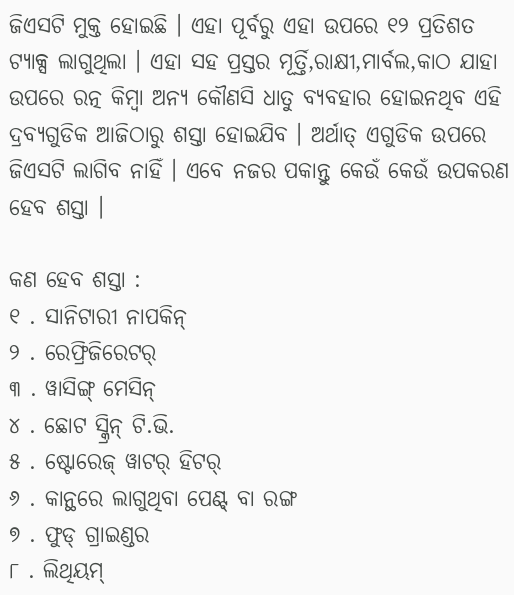ଜିଏସଟି ମୁକ୍ତ ହୋଇଛି । ଏହା ପୂର୍ବରୁ ଏହା ଉପରେ ୧୨ ପ୍ରତିଶତ ଟ୍ୟାକ୍ସ ଲାଗୁଥିଲା । ଏହା ସହ ପ୍ରସ୍ତର ମୂର୍ତ୍ତି,ରାକ୍ଷୀ,ମାର୍ବଲ,କାଠ ଯାହା ଉପରେ ରତ୍ନ କିମ୍ବା ଅନ୍ୟ କୌଣସି ଧାତୁ ବ୍ୟବହାର ହୋଇନଥିବ ଏହି ଦ୍ରବ୍ୟଗୁଡିକ ଆଜିଠାରୁ ଶସ୍ତା ହୋଇଯିବ । ଅର୍ଥାତ୍ ଏଗୁଡିକ ଉପରେ ଜିଏସଟି ଲାଗିବ ନାହିଁ । ଏବେ ନଜର ପକାନ୍ତୁ କେଉଁ କେଉଁ ଉପକରଣ ହେବ ଶସ୍ତା ।

କଣ ହେବ ଶସ୍ତା :
୧ . ସାନିଟାରୀ ନାପକିନ୍
୨ . ରେଫ୍ରିଜିରେଟର୍
୩ . ୱାସିଙ୍ଗ୍ ମେସିନ୍
୪ . ଛୋଟ ସ୍କ୍ରିନ୍ ଟି.ଭି.
୫ . ଷ୍ଟୋରେଜ୍ ୱାଟର୍ ହିଟର୍
୬ . କାନ୍ଥରେ ଲାଗୁଥିବା ପେଣ୍ଟ୍ ବା ରଙ୍ଗ
୭ . ଫୁଡ୍ ଗ୍ରାଇଣ୍ଡର
୮ . ଲିଥିୟମ୍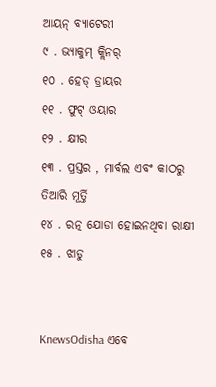ଆୟନ୍ ବ୍ୟାଟେରୀ
୯ . ଭ୍ୟାକୁମ୍ କ୍ଲିନର୍
୧୦ . ହେଡ୍ ଡ୍ରାୟର
୧୧ . ଫୁଟ୍ ଓୟାର
୧୨ . କ୍ଷୀର
୧୩ . ପ୍ରସ୍ତର , ମାର୍ବଲ ଏବଂ କାଠରୁ ତିଆରି ମୂର୍ତ୍ତି
୧୪ . ରତ୍ନ ଯୋଡା ହୋଇନଥିବା ରାକ୍ଷୀ
୧୫ . ଝାଡୁ


KnewsOdisha ଏବେ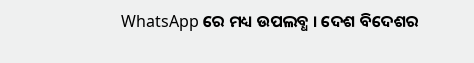WhatsApp ରେ ମଧ୍ୟ ଉପଲବ୍ଧ । ଦେଶ ବିଦେଶର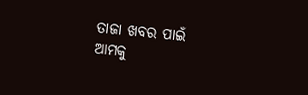ତାଜା ଖବର ପାଇଁ ଆମକୁ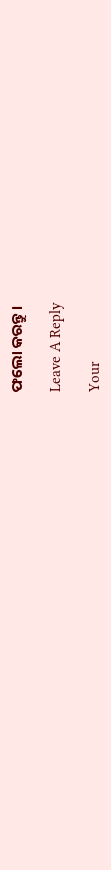ଫଲୋ କରନ୍ତୁ ।

Leave A Reply

Your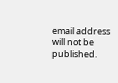email address will not be published.